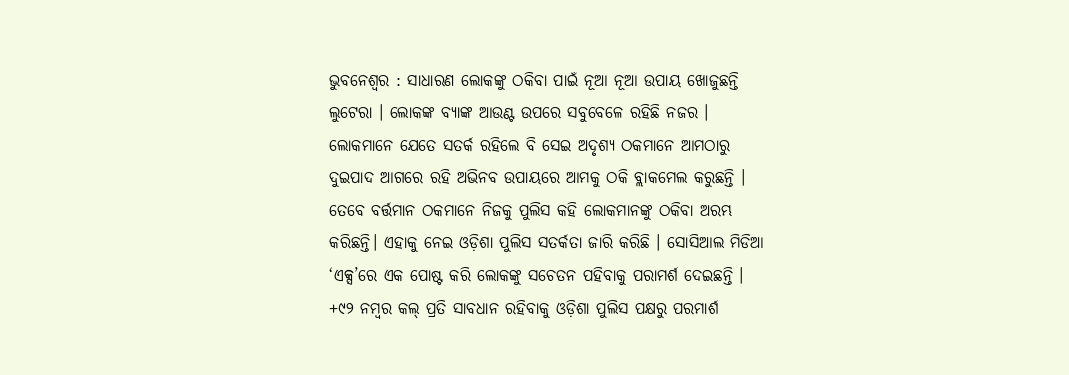ଭୁବନେଶ୍ବର : ସାଧାରଣ ଲୋକଙ୍କୁ ଠକିବା ପାଇଁ ନୂଆ ନୂଆ ଉପାୟ ଖୋଜୁଛନ୍ତି ଲୁଟେରା । ଲୋକଙ୍କ ବ୍ୟାଙ୍କ ଆଉଣ୍ଟ ଉପରେ ସବୁବେଳେ ରହିଛି ନଜର । ଲୋକମାନେ ଯେତେ ସତର୍କ ରହିଲେ ବି ସେଇ ଅଦୃଶ୍ୟ ଠକମାନେ ଆମଠାରୁ ଦୁଇପାଦ ଆଗରେ ରହି ଅଭିନବ ଉପାୟରେ ଆମକୁ ଠକି ବ୍ଲାକମେଲ କରୁଛନ୍ତି । ତେବେ ବର୍ତ୍ତମାନ ଠକମାନେ ନିଜକୁ ପୁଲିସ କହି ଲୋକମାନଙ୍କୁ ଠକିବା ଅରମ୍ଭ କରିଛନ୍ତି। ଏହାକୁ ନେଇ ଓଡ଼ିଶା ପୁଲିସ ସତର୍କତା ଜାରି କରିଛି । ସୋସିଆଲ ମିଡିଆ ‘ଏକ୍ସ’ରେ ଏକ ପୋଷ୍ଟ କରି ଲୋକଙ୍କୁ ସଚେତନ ପହିବାକୁ ପରାମର୍ଶ ଦେଇଛନ୍ତି । +୯୨ ନମ୍ୱର କଲ୍ ପ୍ରତି ସାବଧାନ ରହିବାକୁ ଓଡ଼ିଶା ପୁଲିସ ପକ୍ଷରୁ ପରମାର୍ଶ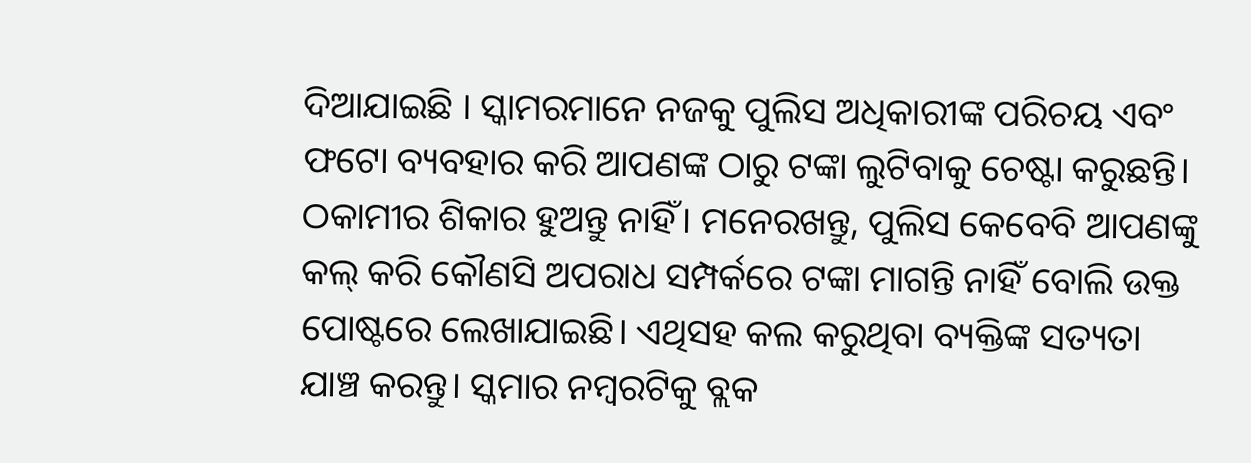ଦିଆଯାଇଛି । ସ୍କାମରମାନେ ନଜକୁ ପୁଲିସ ଅଧିକାରୀଙ୍କ ପରିଚୟ ଏବଂ ଫଟୋ ବ୍ୟବହାର କରି ଆପଣଙ୍କ ଠାରୁ ଟଙ୍କା ଲୁଟିବାକୁ ଚେଷ୍ଟା କରୁଛନ୍ତି। ଠକାମୀର ଶିକାର ହୁଅନ୍ତୁ ନାହିଁ। ମନେରଖନ୍ତୁ, ପୁଲିସ କେବେବି ଆପଣଙ୍କୁ କଲ୍ କରି କୌଣସି ଅପରାଧ ସମ୍ପର୍କରେ ଟଙ୍କା ମାଗନ୍ତି ନାହିଁ ବୋଲି ଉକ୍ତ ପୋଷ୍ଟରେ ଲେଖାଯାଇଛି। ଏଥିସହ କଲ କରୁଥିବା ବ୍ୟକ୍ତିଙ୍କ ସତ୍ୟତା ଯାଞ୍ଚ କରନ୍ତୁ। ସ୍କମାର ନମ୍ବରଟିକୁ ବ୍ଲକ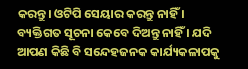କରନ୍ତୁ। ଓଟିପି ସେୟାର କରନ୍ତୁ ନାହିଁ । ବ୍ୟକ୍ତିଗତ ସୂଚନା କେବେ ଦିଅନ୍ତୁ ନାହିଁ । ଯଦି ଆପଣ କିଛି ବି ସନ୍ଦେହଜନକ କାର୍ଯ୍ୟକଳାପକୁ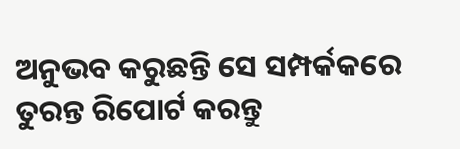ଅନୁଭବ କରୁଛନ୍ତି ସେ ସମ୍ପର୍କକରେ ତୁରନ୍ତ ରିପୋର୍ଟ କରନ୍ତୁ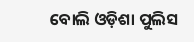ବୋଲି ଓଡ଼ିଶା ପୁଲିସ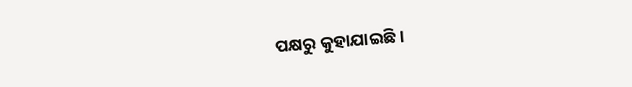ପକ୍ଷରୁ କୁହାଯାଇଛି।